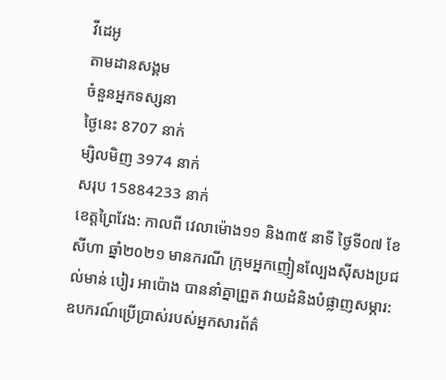វីដេអូ
តាមដានសង្គម
ចំនួនអ្នកទស្សនា
ថ្ងៃនេះ 8707 នាក់
ម្សិលមិញ 3974 នាក់
សរុប 15884233 នាក់
ខេត្តព្រៃវែង: កាលពី វេលាម៉ោង១១ និង៣៥ នាទី ថ្ងៃទី០៧ ខែសីហា ឆ្នាំ២០២១ មានករណី ក្រុមអ្នកញៀនល្បែងសុីសងប្រជល់មាន់ បៀរ អាប៉ោង បាននាំគ្នាព្រួត វាយដំនិងបំផ្លាញសម្ភារ: ឧបករណ៍ប្រើប្រាស់របស់អ្នកសារព័ត៌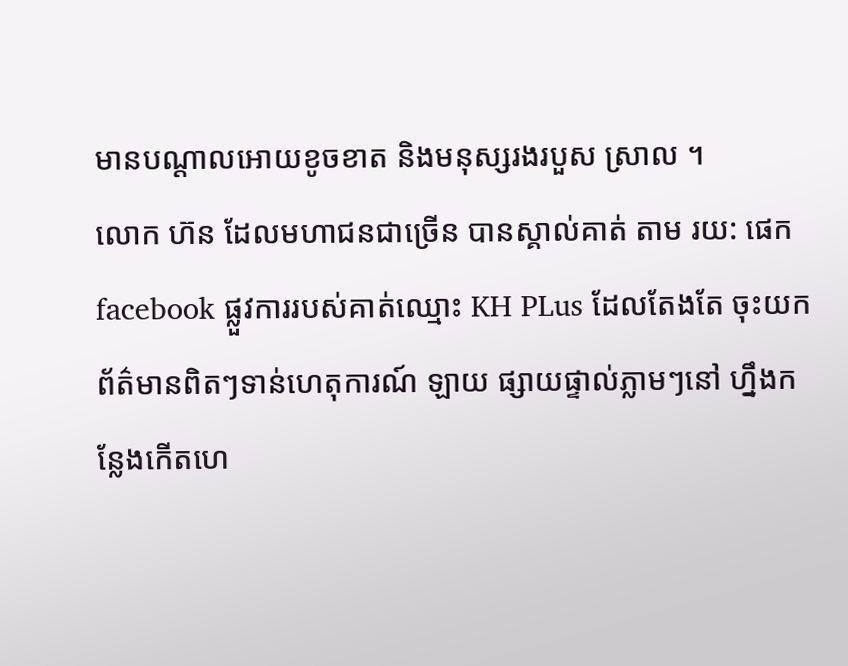មានបណ្តាលអោយខូចខាត និងមនុស្សរងរបួស ស្រាល ។
លោក ហ៊ន ដែលមហាជនជាច្រើន បានស្គាល់គាត់ តាម រយ: ផេកfacebook ផ្លួវការរបស់គាត់ឈ្មោះ KH PLus ដែលតែងតែ ចុះយកព័ត៌មានពិតៗទាន់ហេតុការណ៍ ឡាយ ផ្សាយផ្ទាល់ភ្លាមៗនៅ ហ្នឹងកន្លែងកើតហេ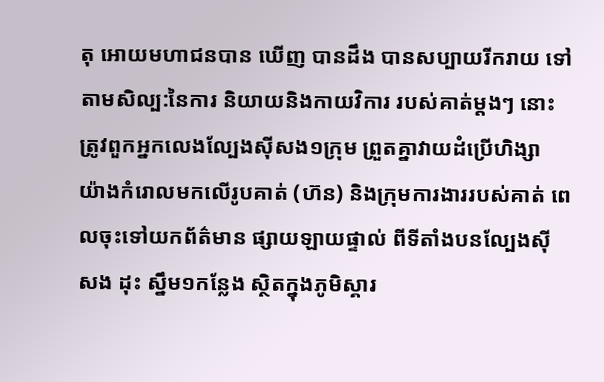តុ អោយមហាជនបាន ឃើញ បានដឹង បានសប្បាយរីករាយ ទៅតាមសិល្ប:នៃការ និយាយនិងកាយវិការ របស់គាត់ម្តងៗ នោះ ត្រូវពួកអ្នកលេងល្បែងសុីសង១ក្រុម ព្រួតគ្នាវាយដំប្រើហិង្សា យ៉ាងកំរោលមកលើរូបគាត់ (ហ៊ន) និងក្រុមការងាររបស់គាត់ ពេលចុះទៅយកព័ត៌មាន ផ្សាយឡាយផ្ទាល់ ពីទីតាំងបនល្បែងស៊ីសង ដុះ ស្នឹម១កន្លែង ស្ថិតក្នុងភូមិស្គារ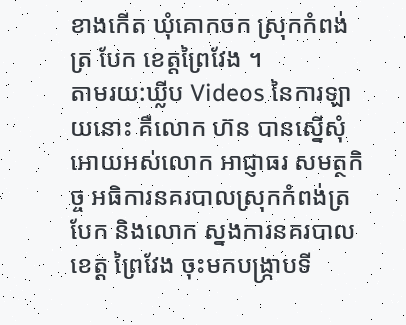ខាងកើត ឃុំគោកចក ស្រុកកំពង់ត្រ បែក ខេត្តព្រៃវែង ។
តាមរយ:ឃ្លីប Videos នៃការឡាយនោះ គឺលោក ហ៊ន បានស្នើសុំអោយអស់លោក អាជ្ញាធរ សមត្ថកិច្ច អធិការនគរបាលស្រុកកំពង់ត្របែក និងលោក ស្នងការនគរបាលខេត្ត ព្រៃវែង ចុះមកបង្ក្រាបទី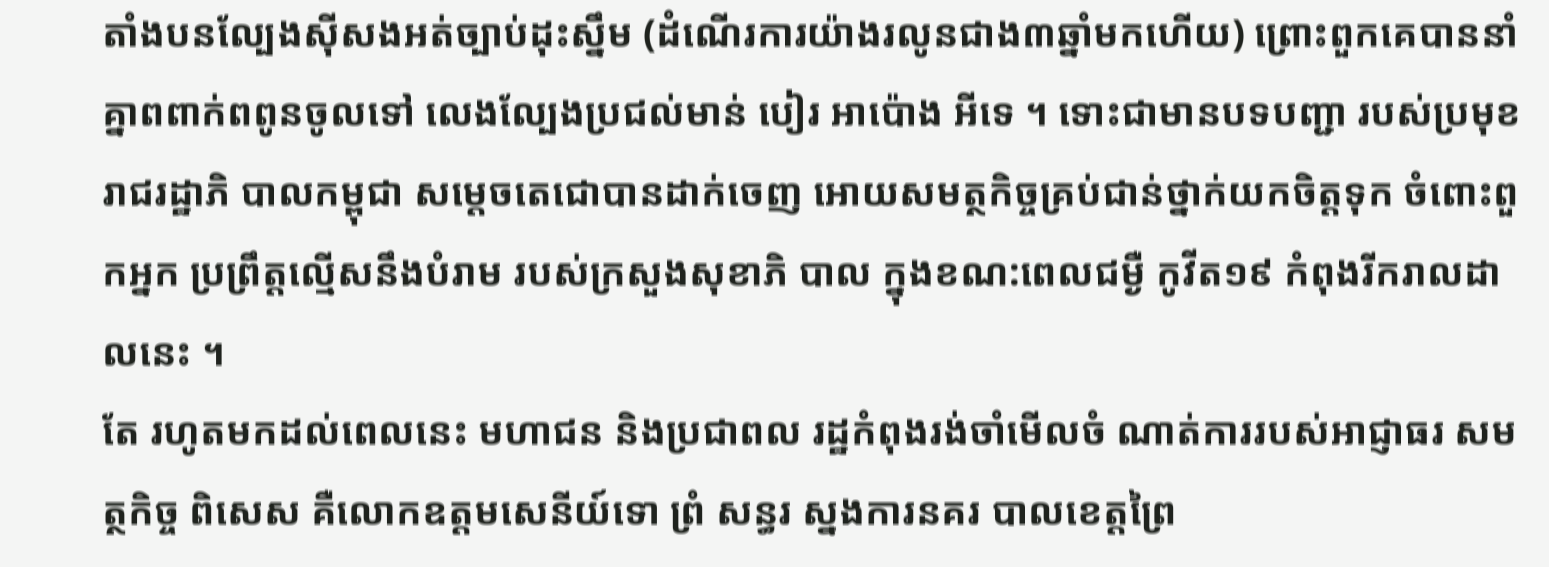តាំងបនល្បែងសុីសងអត់ច្បាប់ដុះស្នឹម (ដំណើរការយ៉ាងរលូនជាង៣ឆ្នាំមកហើយ) ព្រោះពួកគេបាននាំគ្នាពពាក់ពពូនចូលទៅ លេងល្បែងប្រជល់មាន់ បៀរ អាប៉ោង អីទេ ។ ទោះជាមានបទបញ្ជា របស់ប្រមុខរាជរដ្ឋាភិ បាលកម្ពុជា សម្តេចតេជោបានដាក់ចេញ អោយសមត្ថកិច្ចគ្រប់ជាន់ថ្នាក់យកចិត្តទុក ចំពោះពួកអ្នក ប្រព្រឹត្តល្មើសនឹងបំរាម របស់ក្រសួងសុខាភិ បាល ក្នុងខណ:ពេលជម្ងឺ កូវីត១៩ កំពុងរីករាលដាលនេះ ។
តែ រហូតមកដល់ពេលនេះ មហាជន និងប្រជាពល រដ្ឋកំពុងរង់ចាំមើលចំ ណាត់ការរបស់អាជ្ញាធរ សមត្ថកិច្ច ពិសេស គឺលោកឧត្តមសេនីយ៍ទោ ព្រំ សន្ធរ ស្នងការនគរ បាលខេត្តព្រៃ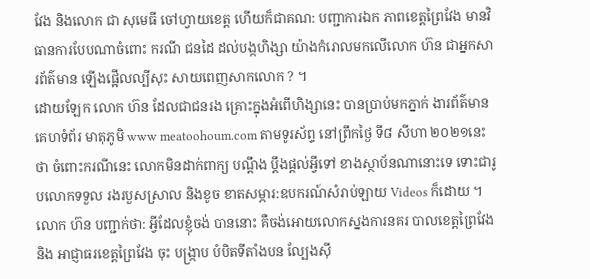វែង និងលោក ជា សុមេធី ចៅហ្វាយខេត្ត ហើយក៏ជាគណ: បញ្ជាការឯក ភាពខេត្តព្រៃវែង មានវិធានការបែបណាចំពោះ ករណី ជនដៃ ដល់បង្កហិង្សា យ៉ាងកំរោលមកលើលោក ហ៊ន ជាអ្នកសារព័ត៌មាន ឡើងផ្អើលល្បីសុះ សាយពេញសាកលោក ? ។
ដោយឡែក លោក ហ៊ន ដែលជាជនរង គ្រោះក្នុងអំពើហិង្សានេះ បានប្រាប់មកភ្នាក់ ងារព័ត៌មាន គេហទំព័រ មាតុភូមិ www meatoohoum.com តាមទូរស័ព្ទ នៅព្រឹកថ្ងៃ ទី៨ សីហា ២០២១នេះ ថា ចំពោះករណីនេះ លោកមិនដាក់ពាក្យ បណ្តឹង ប្តឹងផ្តល់អ្វីទៅ ខាងស្ថាប័នណានោះទេ ទោះជារូបលោកទទួល រងរបួសស្រាល និងខូច ខាតសម្ភារ:ឧបករណ៍សំរាប់ឡាយ Videos ក៏ដោយ ។ លោក ហ៊ន បញ្ជាក់ថា: អ្វីដែលខ្ញុំចង់ បាននោះ គឺចង់អោយលោកស្នងការនគរ បាលខេត្តព្រៃវែង និង អាជ្ញាធរខេត្តព្រៃវែង ចុះ បង្ក្រាប បំបិតទីតាំងបន ល្បែងសុី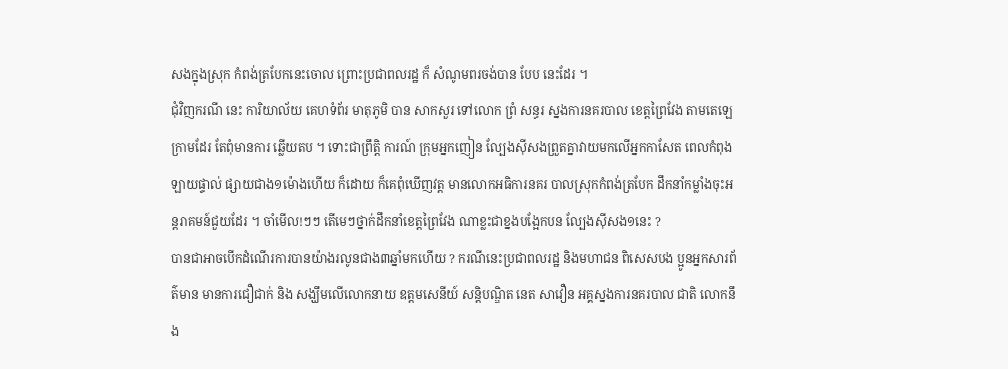សងក្នុងស្រុក កំពង់ត្របែកនេះចោល ព្រោះប្រជាពលរដ្ឋ ក៏ សំណូមពរចង់បាន បែប នេះដែរ ។
ជុំវិញករណី នេះ ការិយាល័យ គេហទំព័រ មាតុភូមិ បាន សាកសួរ ទៅលោក ព្រំ សន្ធរ ស្នងការនគរបាល ខេត្តព្រៃវែង តាមតេឡេ ក្រាមដែរ តែពុំមានការ ឆ្លើយតប ។ ទោះជាព្រឹត្តិ ការណ៍ ក្រុមអ្នកញៀន ល្បែងស៊ីសងព្រួតគ្នាវាយមកលើអ្នកកាសែត ពេលកំពុងឡាយផ្ទាល់ ផ្សាយជាង១ម៉ោងហើយ ក៏ដោយ ក៏គេពុំឃើញវត្ត មានលោកអធិការនគរ បាលស្រុកកំពង់ត្របែក ដឹកនាំកម្លាំងចុះអន្តរាគមន៍ជួយដែរ ។ ចាំមើល!ៗៗ តើមេៗថ្នាក់ដឹកនាំខេត្តព្រៃវែង ណាខ្លះជាខ្នងបង្អែកបន ល្បែងស៊ីសង១នេះ ?
បានជាអាចបើកដំណើរការបានយ៉ាងរលូនជាង៣ឆ្នាំមកហើយ ? ករណីនេះប្រជាពលរដ្ឋ និងមហាជន ពិសេសបង ប្អូនអ្នកសារព័ត៌មាន មានការជឿជាក់ និង សង្ឃឹមលើលោកនាយ ឧត្តមសេនីយ៍ សន្តិបណ្ឌិត នេត សាវឿន អគ្គស្នងការនគរបាល ជាតិ លោកនឹង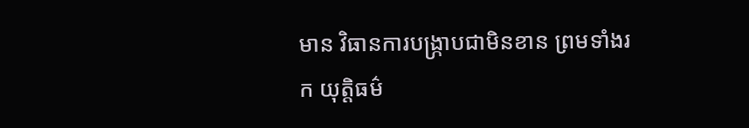មាន វិធានការបង្ក្រាបជាមិនខាន ព្រមទាំងរក យុត្តិធម៌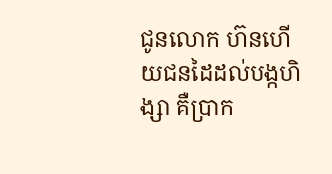ជូនលោក ហ៊នហើយជនដៃដល់បង្កហិង្សា គឺប្រាក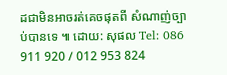ដជាមិនអាចរត់គេចផុតពី សំណាញ់ច្បាប់បានទេ ៕ ដោយ: សុផល Tel: 086 911 920 / 012 953 824